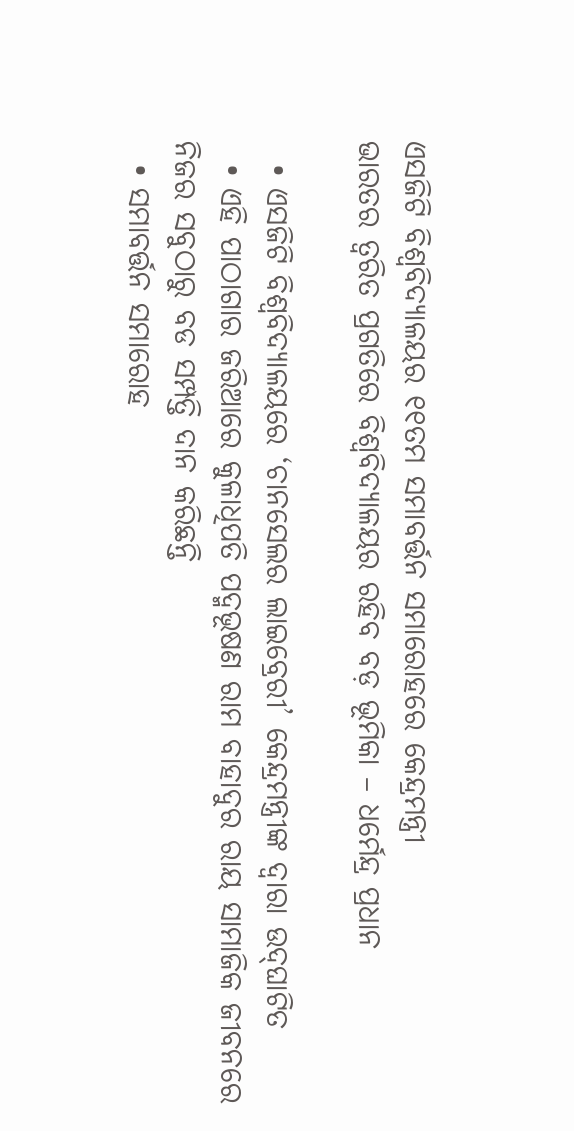ଏସଜିଟି ବିଶ୍ୱବିଦ୍ୟାଳୟର ୧୧ତମ ସମାବର୍ତ୍ତନ ସମାରୋହରେ କେନ୍ଦ୍ରମନ୍ତ୍ରୀ
ଭାରତର ତ୍ୱରିତ ପ୍ରଗତିରେ ବିଶ୍ୱବିଦ୍ୟାଳୟର ରହିବ ବଡ଼ ଭୂମିକା – ଧର୍ମେନ୍ଦ୍ର ପ୍ରଧାନ

  • ଏସଜିଟି ବିଶ୍ୱବିଦ୍ୟାଳୟରେ ‘ଚାନସେଲର ଲାଇବ୍ରେରୀ’ କେନ୍ଦ୍ରମନ୍ତ୍ରୀଙ୍କ ଦ୍ୱାରା ଉଦ୍‌ଘାଟିତ
  • ଏହି ପାଠାଗାର ଜରିଆରେ କୁଳାଧିପତି ପଦ୍ମଭୂଷଣ ରାମ ବାହାଦୁର ରାୟ ସାମାଜିକ ଜୀବନରେ ନିଜର ସବୁଠାରୁ ବଡ ସମ୍ପତ୍ତି ଦାନ କରିଛନ୍ତି
  • ସମାବର୍ତ୍ତନ ସମାରୋହ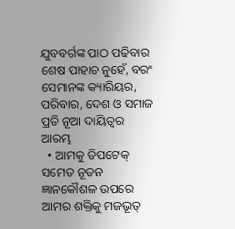ଯୁବବର୍ଗଙ୍କ ପାଠ ପଢିବାର ଶେଷ ପାହାଚ ନୁହେଁ, ବରଂ ସେମାନଙ୍କ କ୍ୟାରିୟର, ପରିବାର, ଦେଶ ଓ ସମାଜ ପ୍ରତି ନୂଆ ଦାୟିତ୍ୱର ଆରମ୍ଭ
  • ଆମକୁ ଡିପଟେକ୍ ସମେତ ନୂତନ ଜ୍ଞାନକୌଶଳ ଉପରେ ଆମର ଶକ୍ତିକୁ ମଜଭୂତ୍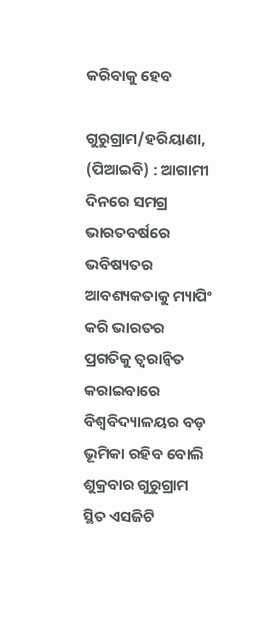କରିବାକୁ ହେବ

ଗୁରୁଗ୍ରାମ/ହରିୟାଣା, (ପିଆଇବି) : ଆଗାମୀ ଦିନରେ ସମଗ୍ର ଭାରତବର୍ଷରେ ଭବିଷ୍ୟତର ଆବଶ୍ୟକତାକୁ ମ୍ୟାପିଂ କରି ଭାରତର ପ୍ରଗତିକୁ ତ୍ୱରାନ୍ୱିତ କରାଇବାରେ ବିଶ୍ୱବିଦ୍ୟାଳୟର ବଡ଼ ଭୂମିକା ରହିବ ବୋଲି ଶୁକ୍ରବାର ଗୁରୁଗ୍ରାମ ସ୍ଥିତ ଏସଜିଟି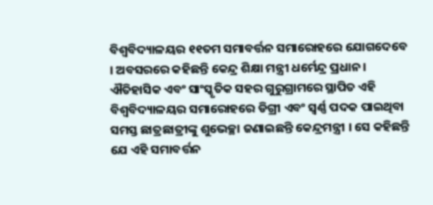ବିଶ୍ୱବିଦ୍ୟାଳୟର ୧୧ତମ ସମାବର୍ତ୍ତନ ସମାରୋହରେ ଯୋଗଦେବେ । ଅବସରରେ କହିଛନ୍ତି କେନ୍ଦ୍ର ଶିକ୍ଷା ମନ୍ତ୍ରୀ ଧର୍ମେନ୍ଦ୍ର ପ୍ରଧାନ । ଐତିହାସିକ ଏବଂ ସାଂସ୍କୃତିକ ସହର ଗୁରୁଗ୍ରାମରେ ସ୍ଥାପିତ ଏହି ବିଶ୍ୱବିଦ୍ୟାଳୟର ସମାରୋହରେ ଡିଗ୍ରୀ ଏବଂ ସ୍ୱର୍ଣ୍ଣ ପଦକ ପାଇଥିବା ସମସ୍ତ ଛାତ୍ରଛାତ୍ରୀଙ୍କୁ ଶୁଭେଚ୍ଛା ଜଣାଇଛନ୍ତି କେନ୍ଦ୍ରମନ୍ତ୍ରୀ । ସେ କହିଛନ୍ତି ଯେ ଏହି ସମାବର୍ତ୍ତନ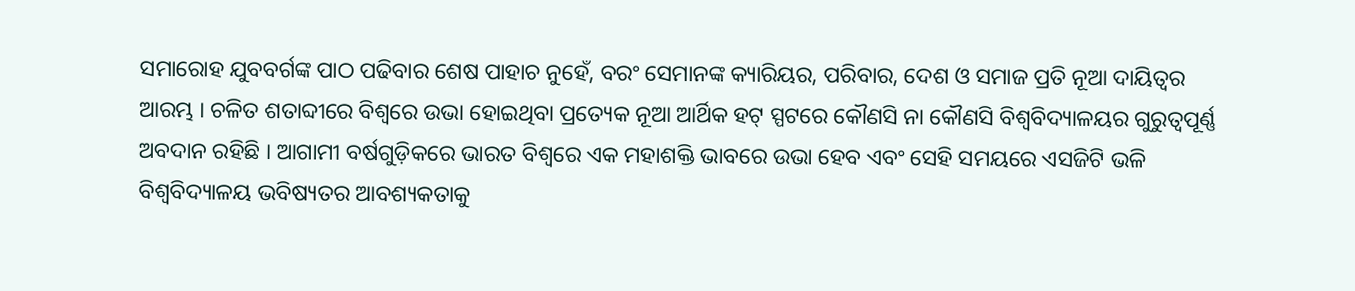ସମାରୋହ ଯୁବବର୍ଗଙ୍କ ପାଠ ପଢିବାର ଶେଷ ପାହାଚ ନୁହେଁ, ବରଂ ସେମାନଙ୍କ କ୍ୟାରିୟର, ପରିବାର, ଦେଶ ଓ ସମାଜ ପ୍ରତି ନୂଆ ଦାୟିତ୍ୱର ଆରମ୍ଭ । ଚଳିତ ଶତାବ୍ଦୀରେ ବିଶ୍ୱରେ ଉଭା ହୋଇଥିବା ପ୍ରତ୍ୟେକ ନୂଆ ଆର୍ଥିକ ହଟ୍ ସ୍ପଟରେ କୌଣସି ନା କୌଣସି ବିଶ୍ୱବିଦ୍ୟାଳୟର ଗୁରୁତ୍ୱପୂର୍ଣ୍ଣ ଅବଦାନ ରହିଛି । ଆଗାମୀ ବର୍ଷଗୁଡ଼ିକରେ ଭାରତ ବିଶ୍ୱରେ ଏକ ମହାଶକ୍ତି ଭାବରେ ଉଭା ହେବ ଏବଂ ସେହି ସମୟରେ ଏସଜିଟି ଭଳି ବିଶ୍ୱବିଦ୍ୟାଳୟ ଭବିଷ୍ୟତର ଆବଶ୍ୟକତାକୁ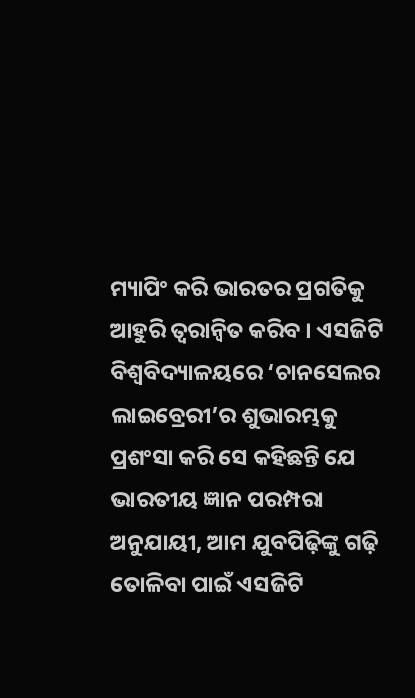ମ୍ୟାପିଂ କରି ଭାରତର ପ୍ରଗତିକୁ ଆହୁରି ତ୍ୱରାନ୍ୱିତ କରିବ । ଏସଜିଟି ବିଶ୍ୱବିଦ୍ୟାଳୟରେ ‘ଚାନସେଲର ଲାଇବ୍ରେରୀ’ର ଶୁଭାରମ୍ଭକୁ ପ୍ରଶଂସା କରି ସେ କହିଛନ୍ତି ଯେ ଭାରତୀୟ ଜ୍ଞାନ ପରମ୍ପରା ଅନୁଯାୟୀ, ଆମ ଯୁବପିଢ଼ିଙ୍କୁ ଗଢ଼ି ତୋଳିବା ପାଇଁ ଏସଜିଟି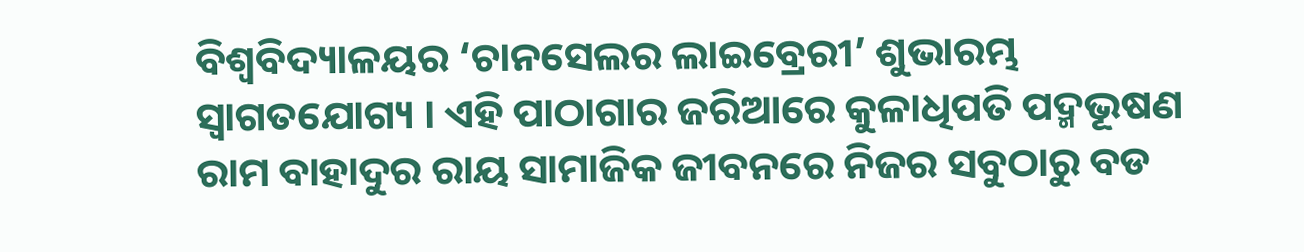ବିଶ୍ୱବିଦ୍ୟାଳୟର ‘ଚାନସେଲର ଲାଇବ୍ରେରୀ’ ଶୁଭାରମ୍ଭ ସ୍ୱାଗତଯୋଗ୍ୟ । ଏହି ପାଠାଗାର ଜରିଆରେ କୁଳାଧିପତି ପଦ୍ମଭୂଷଣ ରାମ ବାହାଦୁର ରାୟ ସାମାଜିକ ଜୀବନରେ ନିଜର ସବୁଠାରୁ ବଡ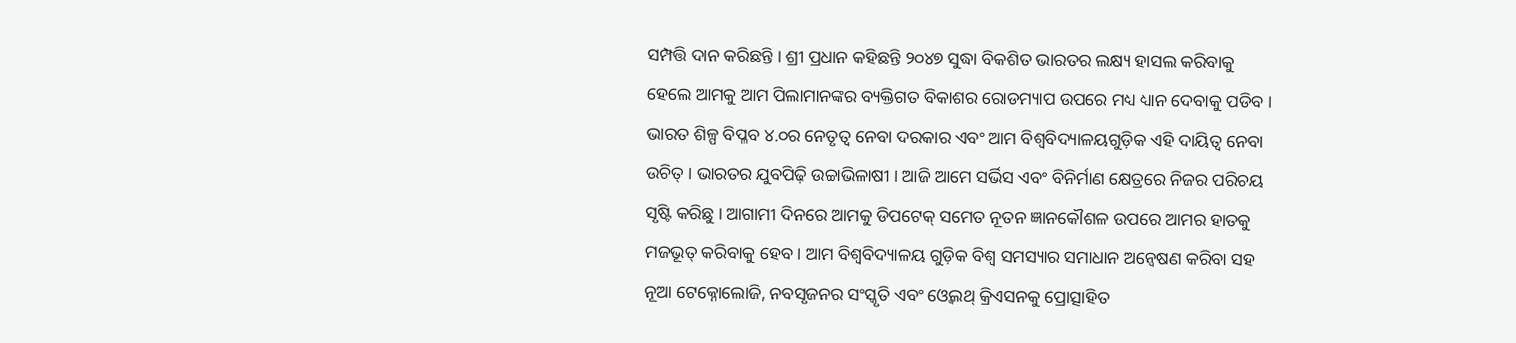ସମ୍ପତ୍ତି ଦାନ କରିଛନ୍ତି । ଶ୍ରୀ ପ୍ରଧାନ କହିଛନ୍ତି ୨୦୪୭ ସୁଦ୍ଧା ବିକଶିତ ଭାରତର ଲକ୍ଷ୍ୟ ହାସଲ କରିବାକୁ ହେଲେ ଆମକୁ ଆମ ପିଲାମାନଙ୍କର ବ୍ୟକ୍ତିଗତ ବିକାଶର ରୋଡମ୍ୟାପ ଉପରେ ମଧ୍ୟ ଧ୍ୟାନ ଦେବାକୁ ପଡିବ । ଭାରତ ଶିଳ୍ପ ବିପ୍ଳବ ୪.୦ର ନେତୃତ୍ୱ ନେବା ଦରକାର ଏବଂ ଆମ ବିଶ୍ୱବିଦ୍ୟାଳୟଗୁଡ଼ିକ ଏହି ଦାୟିତ୍ୱ ନେବା ଉଚିତ୍ । ଭାରତର ଯୁବପିଢ଼ି ଉଚ୍ଚାଭିଳାଷୀ । ଆଜି ଆମେ ସର୍ଭିସ ଏବଂ ବିନିର୍ମାଣ କ୍ଷେତ୍ରରେ ନିଜର ପରିଚୟ ସୃଷ୍ଟି କରିଛୁ । ଆଗାମୀ ଦିନରେ ଆମକୁ ଡିପଟେକ୍ ସମେତ ନୂତନ ଜ୍ଞାନକୌଶଳ ଉପରେ ଆମର ହାତକୁ ମଜଭୂତ୍ କରିବାକୁ ହେବ । ଆମ ବିଶ୍ୱବିଦ୍ୟାଳୟ ଗୁଡ଼ିକ ବିଶ୍ୱ ସମସ୍ୟାର ସମାଧାନ ଅନ୍ୱେଷଣ କରିବା ସହ ନୂଆ ଟେକ୍ନୋଲୋଜି, ନବସୃଜନର ସଂସ୍କୃତି ଏବଂ ଓ୍ୱେଲଥ୍ କ୍ରିଏସନକୁ ପ୍ରୋତ୍ସାହିତ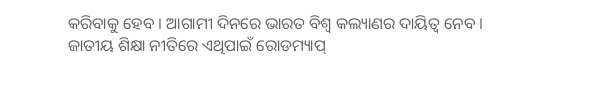କରିବାକୁ ହେବ । ଆଗାମୀ ଦିନରେ ଭାରତ ବିଶ୍ୱ କଲ୍ୟାଣର ଦାୟିତ୍ୱ ନେବ । ଜାତୀୟ ଶିକ୍ଷା ନୀତିରେ ଏଥିପାଇଁ ରୋଡମ୍ୟାପ୍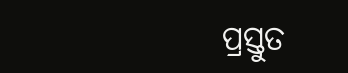ପ୍ରସ୍ତୁତ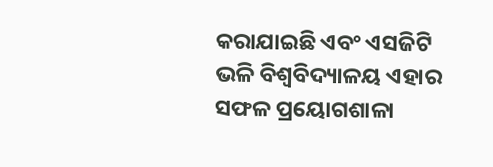କରାଯାଇଛି ଏବଂ ଏସଜିଟି ଭଳି ବିଶ୍ୱବିଦ୍ୟାଳୟ ଏହାର ସଫଳ ପ୍ରୟୋଗଶାଳା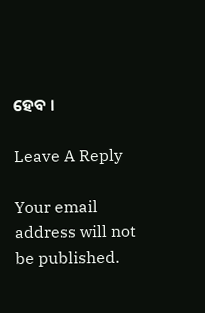ହେବ ।

Leave A Reply

Your email address will not be published.